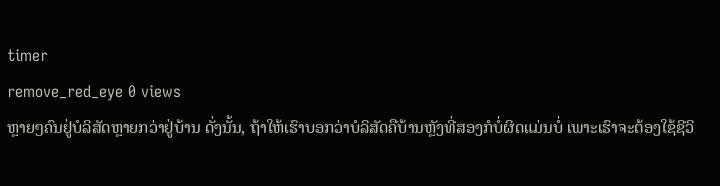timer
remove_red_eye 0 views
ຫຼາຍໆຄົນຢູ່ບໍລິສັດຫຼາຍກວ່າຢູ່ບ້ານ ດັ່ງນັ້ນ, ຖ້າໃຫ້ເຮົາບອກວ່າບໍລິສັດຄືບ້ານຫຼັງທີ່ສອງກໍບໍ່ຜິດແມ່ນບໍ່ ເພາະເຮົາຈະຕ້ອງໃຊ້ຊີວິ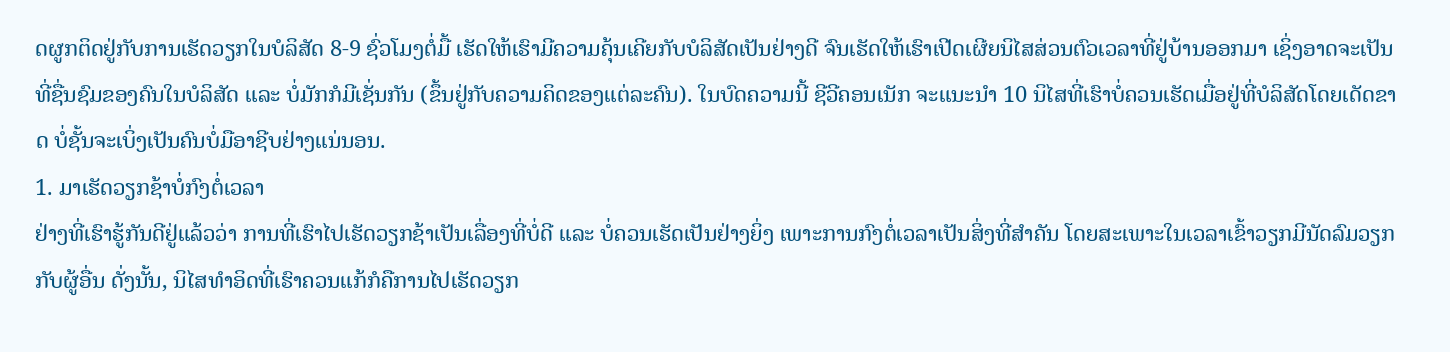ດຜູກຕິດຢູ່ກັບການເຮັດວຽກໃນບໍລິສັດ 8-9 ຊົ່ວໂມງຕໍ່ມື້ ເຮັດໃຫ້ເຮົາມີຄວາມຄຸ້ນເຄີຍກັບບໍລິສັດເປັນຢ່າງດີ ຈົນເຮັດໃຫ້ເຮົາເປີດເຜີຍນິໄສສ່ວນຕົວເວລາທີ່ຢູ່ບ້ານອອກມາ ເຊິ່ງອາດຈະເປັນທີ່ຊື່ນຊົມຂອງຄົນໃນບໍລິສັດ ແລະ ບໍ່ມັກກໍມີເຊັ່ນກັນ (ຂຶ້ນຢູ່ກັບຄວາມຄິດຂອງແຕ່ລະຄົນ). ໃນບົດຄວາມນີ້ ຊີວີຄອນເນັກ ຈະແນະນໍາ 10 ນິໄສທີ່ເຮົາບໍ່ຄວນເຮັດເມື່ອຢູ່ທີ່ບໍລິສັດໂດຍເດັດຂາດ ບໍ່ຊັ້ນຈະເບິ່ງເປັນຄົນບໍ່ມືອາຊີບຢ່າງແນ່ນອນ.
1. ມາເຮັດວຽກຊ້າບໍ່ກົງຕໍ່ເວລາ
ຢ່າງທີ່ເຮົາຮູ້ກັນດີຢູ່ແລ້ວວ່າ ການທີ່ເຮົາໄປເຮັດວຽກຊ້າເປັນເລື່ອງທີ່ບໍ່ດີ ແລະ ບໍ່ຄວນເຮັດເປັນຢ່າງຍິ່ງ ເພາະການກົງຕໍ່ເວລາເປັນສິ່ງທີ່ສໍາຄັນ ໂດຍສະເພາະໃນເວລາເຂົ້າວຽກມີນັດລົມວຽກກັບຜູ້ອື່ນ ດັ່ງນັ້ນ, ນິໄສທໍາອິດທີ່ເຮົາຄວນແກ້ກໍຄືການໄປເຮັດວຽກ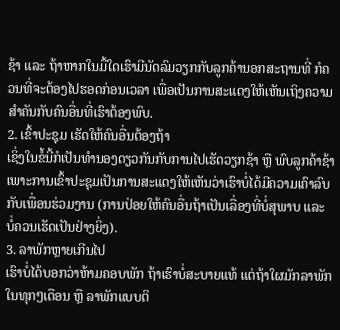ຊ້າ ແລະ ຖ້າຫາກໃນມື້ໃດເຮົາມີນັດລົມວຽກກັບລູກຄ້ານອກສະຖານທີ່ ກໍຄວນທີ່ຈະຕ້ອງໄປຮອດກ່ອນເວລາ ເພື່ອເປັນການສະແດງໃຫ້ເຫັນເຖິງຄວາມສໍາຄັນກັບຄົນອື່ນທີ່ເຮົາຕ້ອງພົບ.
2. ເຂົ້າປະຊຸມ ເຮັດໃຫ້ຄົນອື່ນຕ້ອງຖ້າ
ເຊິ່ງໃນຂໍ້ນີ້ກໍເປັນທໍານອງດຽວກັນກັບການໄປເຮັດວຽກຊ້າ ຫຼື ພົບລູກຄ້າຊ້າ ເພາະການເຂົ້າປະຊຸມເປັນການສະແດງໃຫ້ເຫັນວ່າເຮົາບໍ່ໄດ້ມີຄວາມເຄົາລົບກັບເພື່ອນຮ່ວມງານ (ການປ່ອຍໃຫ້ຄົນອື່ນຖ້າເປັນເລື່ອງທີ່ບໍ່ສຸພາບ ແລະ ບໍ່ຄວນເຮັດເປັນຢ່າງຍິ່ງ).
3. ລາພັກຫຼາຍເກີນໄປ
ເຮົາບໍ່ໄດ້ບອກວ່າຫ້າມຄອບພັກ ຖ້າເຮົາບໍ່ສະບາຍແທ້ ແຕ່ຖ້າໃຜມັກລາພັກໃນທຸກໆເດືອນ ຫຼື ລາພັກແບບຕິ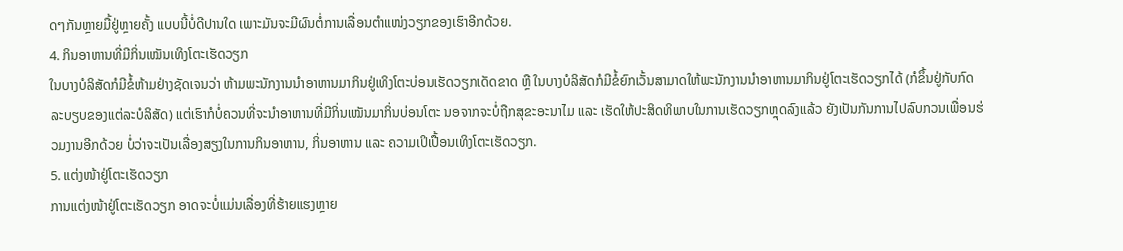ດໆກັນຫຼາຍມື້ຢູ່ຫຼາຍຄັ້ງ ແບບນີ້ບໍ່ດີປານໃດ ເພາະມັນຈະມີຜົນຕໍ່ການເລື່ອນຕໍາແໜ່ງວຽກຂອງເຮົາອີກດ້ວຍ.
4. ກິນອາຫານທີ່ມີກິ່ນເໝັນເທິງໂຕະເຮັດວຽກ
ໃນບາງບໍລິສັດກໍມີຂໍ້ຫ້າມຢ່າງຊັດເຈນວ່າ ຫ້າມພະນັກງານນໍາອາຫານມາກິນຢູ່ເທິງໂຕະບ່ອນເຮັດວຽກເດັດຂາດ ຫຼື ໃນບາງບໍລິສັດກໍມີຂໍ້ຍົກເວັ້ນສາມາດໃຫ້ພະນັກງານນໍາອາຫານມາກິນຢູ່ໂຕະເຮັດວຽກໄດ້ (ກໍຂຶ້ນຢູ່ກັບກົດລະບຽບຂອງແຕ່ລະບໍລິສັດ) ແຕ່ເຮົາກໍບໍ່ຄວນທີ່ຈະນໍາອາຫານທີ່ມີກິ່ນເໝັນມາກິ່ນບ່ອນໂຕະ ນອຈາກຈະບໍ່ຖືກສຸຂະອະນາໄມ ແລະ ເຮັດໃຫ້ປະສິດທິພາບໃນການເຮັດວຽກຫຼຸດລົງແລ້ວ ຍັງເປັນກັນການໄປລົບກວນເພື່ອນຮ່ວມງານອີກດ້ວຍ ບໍ່ວ່າຈະເປັນເລື່ອງສຽງໃນການກິນອາຫານ, ກິ່ນອາຫານ ແລະ ຄວາມເປິເປື້ອນເທິງໂຕະເຮັດວຽກ.
5. ແຕ່ງໜ້າຢູ່ໂຕະເຮັດວຽກ
ການແຕ່ງໜ້າຢູ່ໂຕະເຮັດວຽກ ອາດຈະບໍ່ແມ່ນເລື່ອງທີ່ຮ້າຍແຮງຫຼາຍ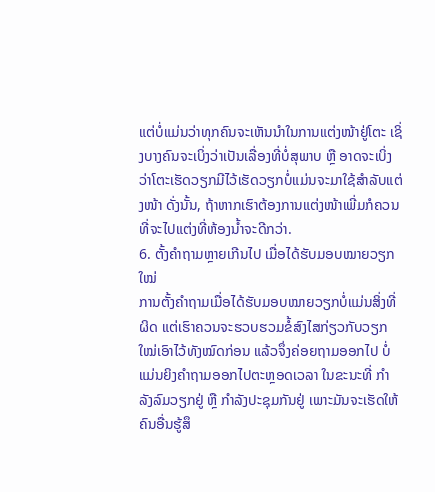ແຕ່ບໍ່ແມ່ນວ່າທຸກຄົນຈະເຫັນນໍາໃນການແຕ່ງໜ້າຢູ່ໂຕະ ເຊິ່ງບາງຄົນຈະເບິ່ງວ່າເປັນເລື່ອງທີ່ບໍ່ສຸພາບ ຫຼື ອາດຈະເບິ່ງວ່າໂຕະເຮັດວຽກມີໄວ້ເຮັດວຽກບໍ່ແມ່ນຈະມາໃຊ້ສໍາລັບແຕ່ງໜ້າ ດັ່ງນັ້ນ, ຖ້າຫາກເຮົາຕ້ອງການແຕ່ງໜ້າເພີ່ມກໍຄວນທີ່ຈະໄປແຕ່ງທີ່ຫ້ອງນໍ້າຈະດີກວ່າ.
6. ຕັ້ງຄໍາຖາມຫຼາຍເກີນໄປ ເມື່ອໄດ້ຮັບມອບໝາຍວຽກໃໝ່
ການຕັ້ງຄໍາຖາມເມື່ອໄດ້ຮັບມອບໝາຍວຽກບໍ່ແມ່ນສິ່ງທີ່ຜິດ ແຕ່ເຮົາຄວນຈະຮວບຮວມຂໍ້ສົງໄສກ່ຽວກັບວຽກໃໝ່ເອົາໄວ້ທັງໝົດກ່ອນ ແລ້ວຈຶ່ງຄ່ອຍຖາມອອກໄປ ບໍ່ແມ່ນຍິງຄໍາຖາມອອກໄປຕະຫຼອດເວລາ ໃນຂະນະທີ່ ກໍາລັງລົມວຽກຢູ່ ຫຼື ກໍາລັງປະຊຸມກັນຢູ່ ເພາະມັນຈະເຮັດໃຫ້ຄົນອື່ນຮູ້ສຶ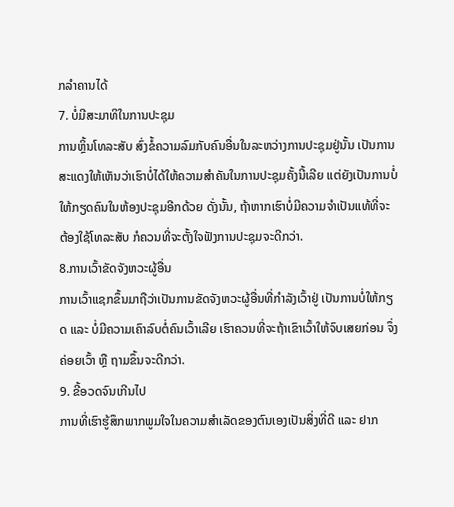ກລໍາຄານໄດ້
7. ບໍ່ມີສະມາທິໃນການປະຊຸມ
ການຫຼິ້ນໂທລະສັບ ສົ່ງຂໍ້ຄວາມລົມກັບຄົນອື່ນໃນລະຫວ່າງການປະຊຸມຢູ່ນັ້ນ ເປັນການສະແດງໃຫ້ເຫັນວ່າເຮົາບໍ່ໄດ້ໃຫ້ຄວາມສໍາຄັນໃນການປະຊຸມຄັ້ງນີ້ເລີຍ ແຕ່ຍັງເປັນການບໍ່ໃຫ້ກຽດຄົນໃນຫ້ອງປະຊຸມອີກດ້ວຍ ດັ່ງນັ້ນ, ຖ້າຫາກເຮົາບໍ່ມີຄວາມຈໍາເປັນແທ້ທີ່ຈະຕ້ອງໃຊ້ໂທລະສັບ ກໍຄວນທີ່ຈະຕັ້ງໃຈຟັງການປະຊຸມຈະດີກວ່າ.
8.ການເວົ້າຂັດຈັງຫວະຜູ້ອື່ນ
ການເວົ້າແຊກຂຶ້ນມາຖືວ່າເປັນການຂັດຈັງຫວະຜູ້ອື່ນທີ່ກໍາລັງເວົ້າຢູ່ ເປັນການບໍ່ໃຫ້ກຽດ ແລະ ບໍ່ມີຄວາມເຄົາລົບຕໍ່ຄົນເວົ້າເລີຍ ເຮົາຄວນທີ່ຈະຖ້າເຂົາເວົ້າໃຫ້ຈົບເສຍກ່ອນ ຈຶ່ງຄ່ອຍເວົ້າ ຫຼື ຖາມຂຶ້ນຈະດີກວ່າ.
9. ຂີ້ອວດຈົນເກີນໄປ
ການທີ່ເຮົາຮູ້ສຶກພາກພູມໃຈໃນຄວາມສໍາເລັດຂອງຕົນເອງເປັນສິ່ງທີ່ດີ ແລະ ຢາກ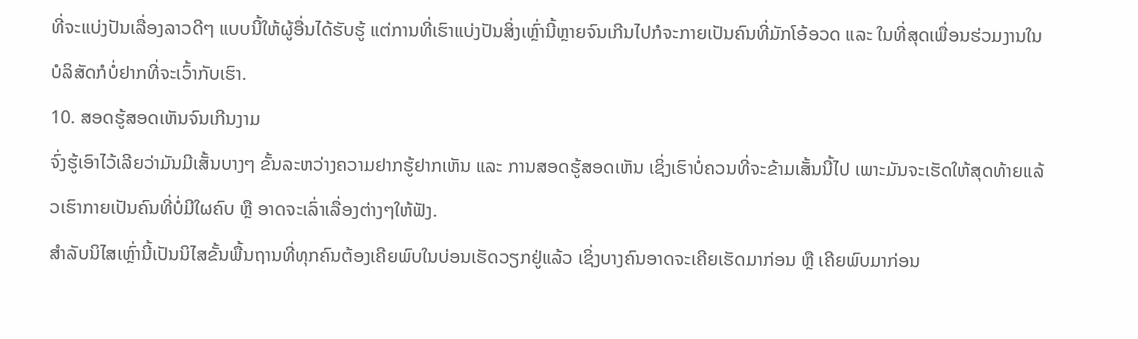ທີ່ຈະແບ່ງປັນເລື່ອງລາວດີໆ ແບບນີ້ໃຫ້ຜູ້ອື່ນໄດ້ຮັບຮູ້ ແຕ່ການທີ່ເຮົາແບ່ງປັນສິ່ງເຫຼົ່ານີ້ຫຼາຍຈົນເກີນໄປກໍຈະກາຍເປັນຄົນທີ່ມັກໂອ້ອວດ ແລະ ໃນທີ່ສຸດເພື່ອນຮ່ວມງານໃນບໍລິສັດກໍບໍ່ຢາກທີ່ຈະເວົ້າກັບເຮົາ.
10. ສອດຮູ້ສອດເຫັນຈົນເກີນງາມ
ຈົ່ງຮູ້ເອົາໄວ້ເລີຍວ່າມັນມີເສັ້ນບາງໆ ຂັ້ນລະຫວ່າງຄວາມຢາກຮູ້ຢາກເຫັນ ແລະ ການສອດຮູ້ສອດເຫັນ ເຊິ່ງເຮົາບໍ່ຄວນທີ່ຈະຂ້າມເສັ້ນນີ້ໄປ ເພາະມັນຈະເຮັດໃຫ້ສຸດທ້າຍແລ້ວເຮົາກາຍເປັນຄົນທີ່ບໍ່ມີໃຜຄົບ ຫຼື ອາດຈະເລົ່າເລື່ອງຕ່າງໆໃຫ້ຟັງ.
ສໍາລັບນິໄສເຫຼົ່ານີ້ເປັນນິໄສຂັ້ນພື້ນຖານທີ່ທຸກຄົນຕ້ອງເຄີຍພົບໃນບ່ອນເຮັດວຽກຢູ່ແລ້ວ ເຊິ່ງບາງຄົນອາດຈະເຄີຍເຮັດມາກ່ອນ ຫຼື ເຄີຍພົບມາກ່ອນ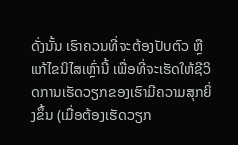ດັ່ງນັ້ນ ເຮົາຄວນທີ່ຈະຕ້ອງປັບຕົວ ຫຼື ແກ້ໄຂນິໄສເຫຼົ່ານີ້ ເພື່ອທີ່ຈະເຮັດໃຫ້ຊີວິດການເຮັດວຽກຂອງເຮົາມີຄວາມສຸກຍິ່ງຂຶ້ນ (ເມື່ອຕ້ອງເຮັດວຽກ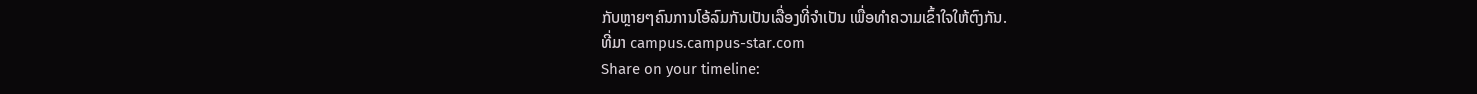ກັບຫຼາຍໆຄົນການໂອ້ລົມກັນເປັນເລື່ອງທີ່ຈໍາເປັນ ເພື່ອທໍາຄວາມເຂົ້າໃຈໃຫ້ຕົງກັນ.
ທີ່ມາ campus.campus-star.com
Share on your timeline: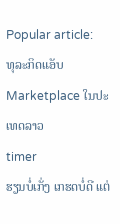Popular article:
ທຸລະກິດແອັບ Marketplace ໃນປະເທດລາວ
timer
ຮຽນບໍ່ເກັ່ງ ເກຮດບໍ່ດີ ແຕ່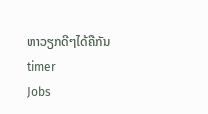ຫາວຽກດີໆໄດ້ຄືກັນ
timer
Jobs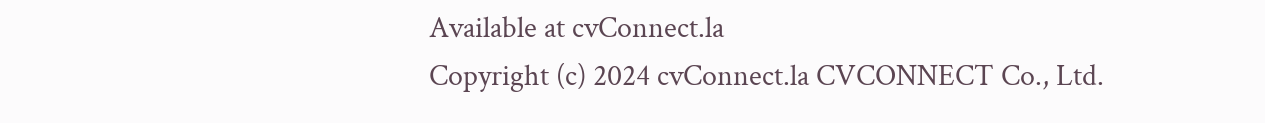Available at cvConnect.la
Copyright (c) 2024 cvConnect.la CVCONNECT Co., Ltd.